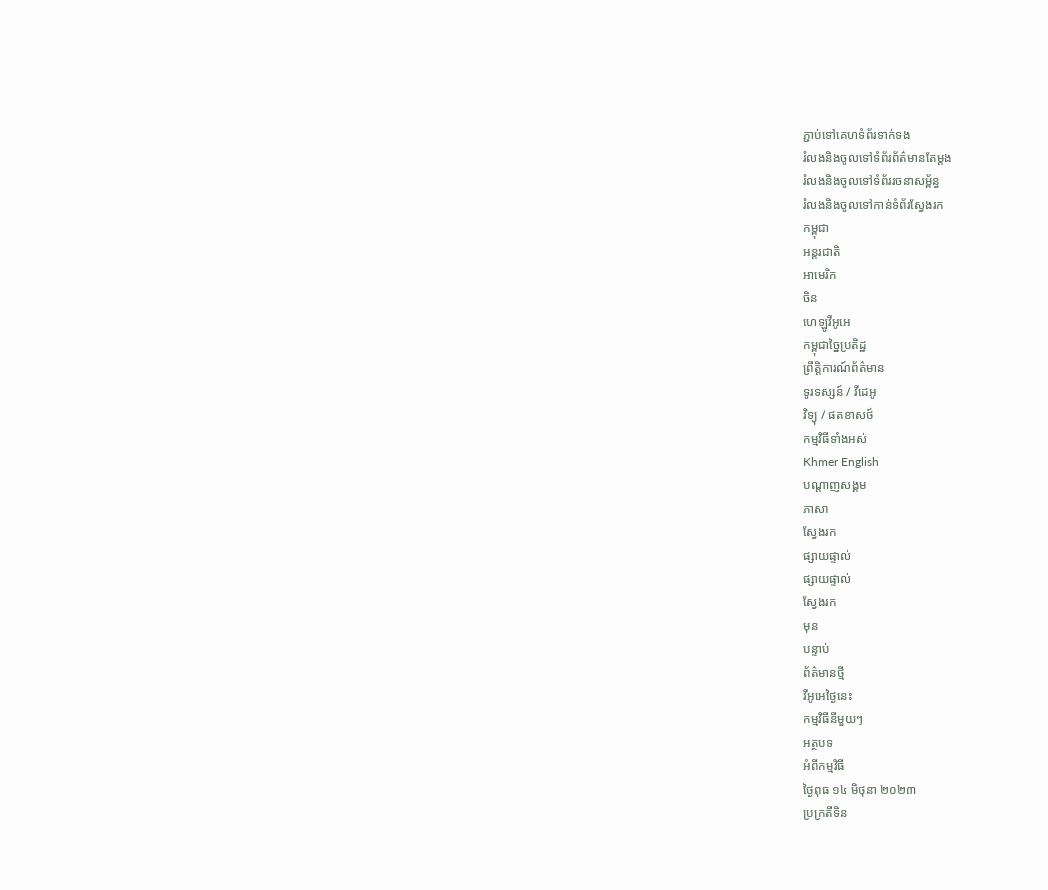ភ្ជាប់ទៅគេហទំព័រទាក់ទង
រំលងនិងចូលទៅទំព័រព័ត៌មានតែម្តង
រំលងនិងចូលទៅទំព័ររចនាសម្ព័ន្ធ
រំលងនិងចូលទៅកាន់ទំព័រស្វែងរក
កម្ពុជា
អន្តរជាតិ
អាមេរិក
ចិន
ហេឡូវីអូអេ
កម្ពុជាច្នៃប្រតិដ្ឋ
ព្រឹត្តិការណ៍ព័ត៌មាន
ទូរទស្សន៍ / វីដេអូ
វិទ្យុ / ផតខាសថ៍
កម្មវិធីទាំងអស់
Khmer English
បណ្តាញសង្គម
ភាសា
ស្វែងរក
ផ្សាយផ្ទាល់
ផ្សាយផ្ទាល់
ស្វែងរក
មុន
បន្ទាប់
ព័ត៌មានថ្មី
វីអូអេថ្ងៃនេះ
កម្មវិធីនីមួយៗ
អត្ថបទ
អំពីកម្មវិធី
ថ្ងៃពុធ ១៤ មិថុនា ២០២៣
ប្រក្រតីទិន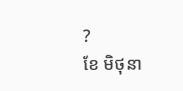?
ខែ មិថុនា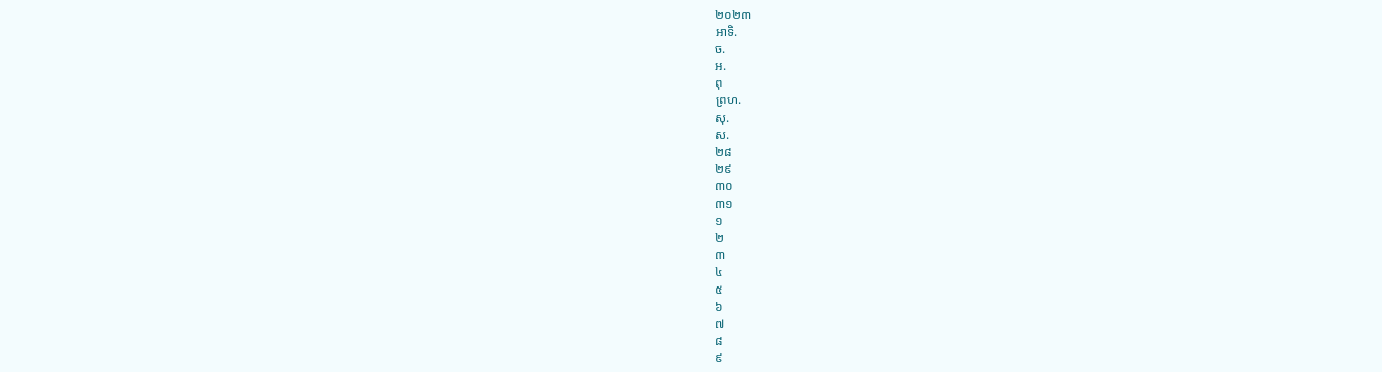២០២៣
អាទិ.
ច.
អ.
ពុ
ព្រហ.
សុ.
ស.
២៨
២៩
៣០
៣១
១
២
៣
៤
៥
៦
៧
៨
៩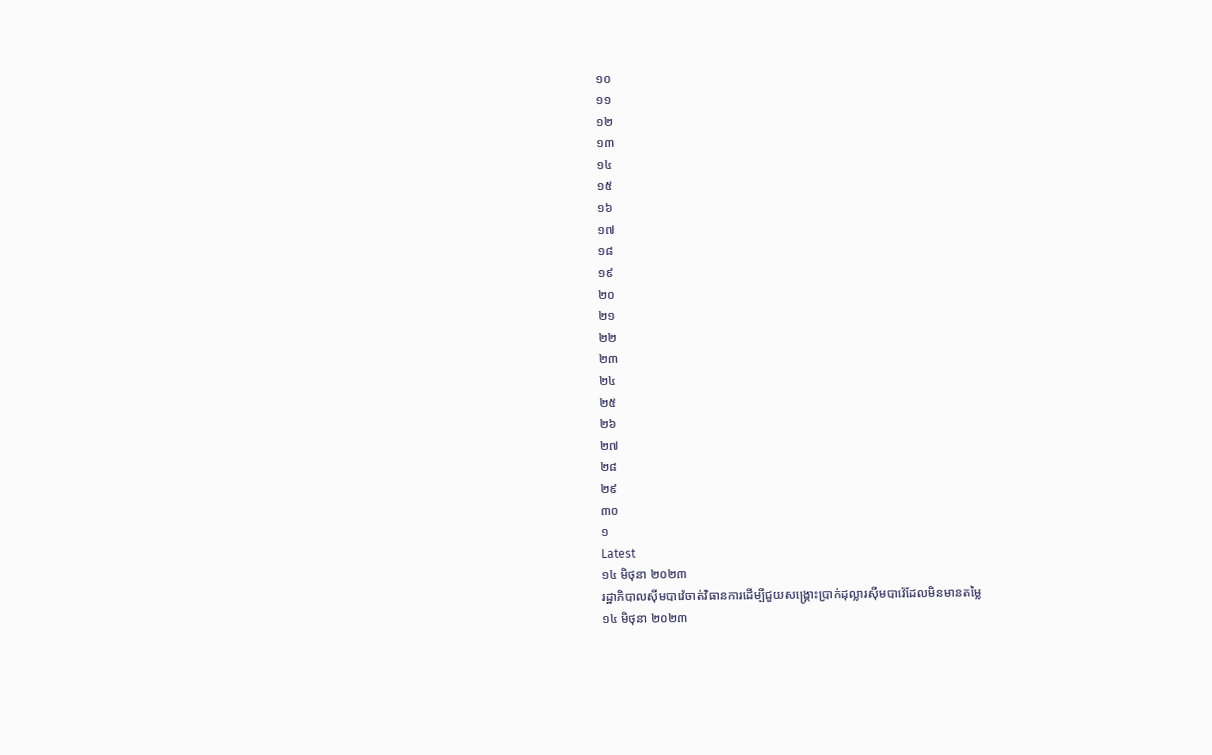១០
១១
១២
១៣
១៤
១៥
១៦
១៧
១៨
១៩
២០
២១
២២
២៣
២៤
២៥
២៦
២៧
២៨
២៩
៣០
១
Latest
១៤ មិថុនា ២០២៣
រដ្ឋាភិបាលស៊ីមបាវ៉េចាត់វិធានការដើម្បីជួយសង្គ្រោះប្រាក់ដុល្លារស៊ីមបាវ៉េដែលមិនមានតម្លៃ
១៤ មិថុនា ២០២៣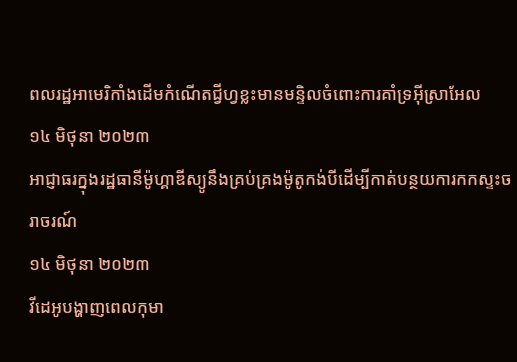ពលរដ្ឋអាមេរិកាំងដើមកំណើតជី្វហ្វខ្លះមានមន្ទិលចំពោះការគាំទ្រអ៊ីស្រាអែល
១៤ មិថុនា ២០២៣
អាជ្ញាធរក្នុងរដ្ឋធានីម៉ូហ្គាឌីស្យូនឹងគ្រប់គ្រងម៉ូតូកង់បីដើម្បីកាត់បន្ថយការកកស្ទះចរាចរណ៍
១៤ មិថុនា ២០២៣
វីដេអូបង្ហាញពេលកុមា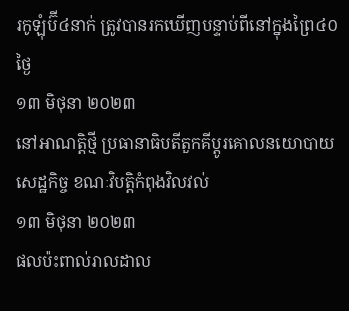រកូឡុំប៊ី៤នាក់ ត្រូវបានរកឃើញបន្ទាប់ពីនៅក្នុងព្រៃ៤០ថ្ងៃ
១៣ មិថុនា ២០២៣
នៅអាណត្តិថ្មី ប្រធានាធិបតីតួកគីប្តូរគោលនយោបាយសេដ្ឋកិច្ច ខណៈវិបត្តិកំពុងវិលវល់
១៣ មិថុនា ២០២៣
ផលប៉ះពាល់រាលដាល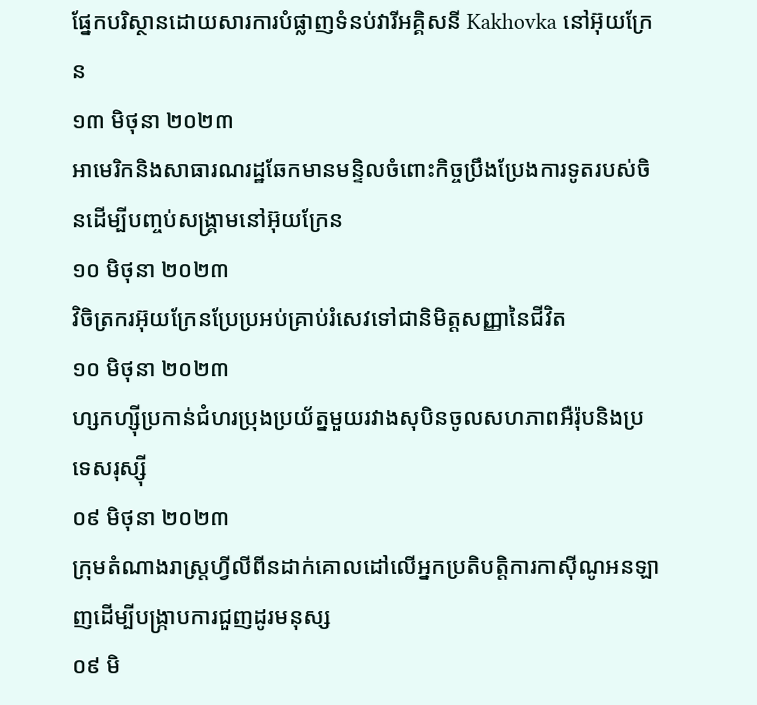ផ្នែកបរិស្ថានដោយសារការបំផ្លាញទំនប់វារីអគ្គិសនី Kakhovka នៅអ៊ុយក្រែន
១៣ មិថុនា ២០២៣
អាមេរិកនិងសាធារណរដ្ឋឆែកមានមន្ទិលចំពោះកិច្ចប្រឹងប្រែងការទូតរបស់ចិនដើម្បីបញ្ចប់សង្គ្រាមនៅអ៊ុយក្រែន
១០ មិថុនា ២០២៣
វិចិត្រករអ៊ុយក្រែនប្រែប្រអប់គ្រាប់រំសេវទៅជានិមិត្តសញ្ញានៃជីវិត
១០ មិថុនា ២០២៣
ហ្សកហ្ស៊ីប្រកាន់ជំហរប្រុងប្រយ័ត្នមួយរវាងសុបិនចូលសហភាពអឺរ៉ុបនិងប្រទេសរុស្ស៊ី
០៩ មិថុនា ២០២៣
ក្រុមតំណាងរាស្ត្រហ្វីលីពីនដាក់គោលដៅលើអ្នកប្រតិបត្តិការកាស៊ីណូអនឡាញដើម្បីបង្ក្រាបការជួញដូរមនុស្ស
០៩ មិ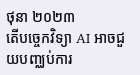ថុនា ២០២៣
តើបច្ចេកវិទ្យា AI អាចជួយបញ្ឈប់ការ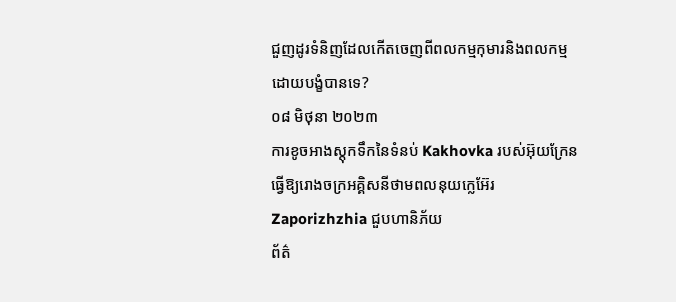ជួញដូរទំនិញដែលកើតចេញពីពលកម្មកុមារនិងពលកម្មដោយបង្ខំបានទេ?
០៨ មិថុនា ២០២៣
ការខូចអាងស្តុកទឹកនៃទំនប់ Kakhovka របស់អ៊ុយក្រែនធ្វើឱ្យរោងចក្រអគ្គិសនីថាមពលនុយក្លេអ៊ែរ Zaporizhzhia ជួបហានិភ័យ
ព័ត៌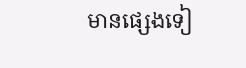មានផ្សេងទៀ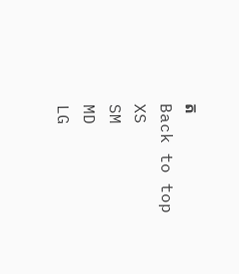ត
Back to top
XS
SM
MD
LG